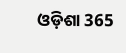ଓଡ଼ିଶା 365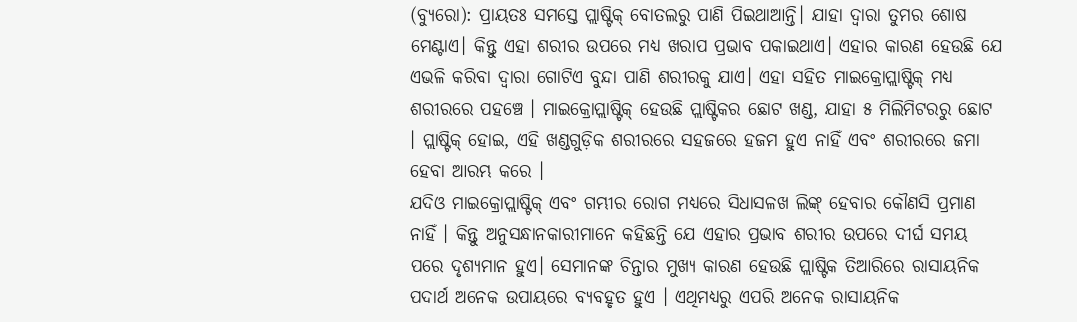(ବ୍ୟୁରୋ): ପ୍ରାୟତଃ ସମସ୍ତେ ପ୍ଲାଷ୍ଟିକ୍ ବୋତଲରୁ ପାଣି ପିଇଥାଆନ୍ତି। ଯାହା ଦ୍ୱାରା ତୁମର ଶୋଷ ମେଣ୍ଟାଏ। କିନ୍ତୁ ଏହା ଶରୀର ଉପରେ ମଧ୍ୟ ଖରାପ ପ୍ରଭାବ ପକାଇଥାଏ। ଏହାର କାରଣ ହେଉଛି ଯେ ଏଭଳି କରିବା ଦ୍ୱାରା ଗୋଟିଏ ବୁନ୍ଦା ପାଣି ଶରୀରକୁ ଯାଏ। ଏହା ସହିତ ମାଇକ୍ରୋପ୍ଲାଷ୍ଟିକ୍ ମଧ୍ୟ ଶରୀରରେ ପହଞ୍ଚେ । ମାଇକ୍ରୋପ୍ଲାଷ୍ଟିକ୍ ହେଉଛି ପ୍ଲାଷ୍ଟିକର ଛୋଟ ଖଣ୍ଡ, ଯାହା ୫ ମିଲିମିଟରରୁ ଛୋଟ । ପ୍ଲାଷ୍ଟିକ୍ ହୋଇ, ଏହି ଖଣ୍ଡଗୁଡ଼ିକ ଶରୀରରେ ସହଜରେ ହଜମ ହୁଏ ନାହିଁ ଏବଂ ଶରୀରରେ ଜମା ହେବା ଆରମ୍ଭ କରେ ।
ଯଦିଓ ମାଇକ୍ରୋପ୍ଲାଷ୍ଟିକ୍ ଏବଂ ଗମ୍ଭୀର ରୋଗ ମଧ୍ୟରେ ସିଧାସଳଖ ଲିଙ୍କ୍ ହେବାର କୌଣସି ପ୍ରମାଣ ନାହିଁ । କିନ୍ତୁ ଅନୁସନ୍ଧାନକାରୀମାନେ କହିଛନ୍ତି ଯେ ଏହାର ପ୍ରଭାବ ଶରୀର ଉପରେ ଦୀର୍ଘ ସମୟ ପରେ ଦୃଶ୍ୟମାନ ହୁଏ। ସେମାନଙ୍କ ଚିନ୍ତାର ମୁଖ୍ୟ କାରଣ ହେଉଛି ପ୍ଲାଷ୍ଟିକ ତିଆରିରେ ରାସାୟନିକ ପଦାର୍ଥ ଅନେକ ଉପାୟରେ ବ୍ୟବହୃତ ହୁଏ । ଏଥିମଧ୍ୟରୁ ଏପରି ଅନେକ ରାସାୟନିକ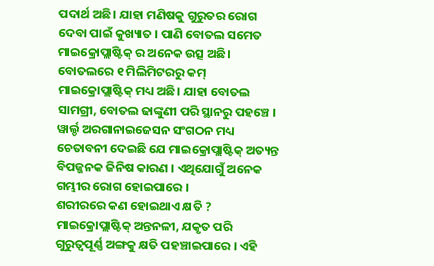ପଦାର୍ଥ ଅଛି। ଯାହା ମଣିଷକୁ ଗୁରୁତର ରୋଗ ଦେବା ପାଇଁ କୁଖ୍ୟାତ । ପାଣି ବୋତଲ ସମେତ ମାଇକ୍ରୋପ୍ଲାଷ୍ଟିକ୍ ର ଅନେକ ଉତ୍ସ ଅଛି। ବୋତଲରେ ୧ ମିଲିମିଟରରୁ କମ୍ ମାଇକ୍ରୋପ୍ଲାଷ୍ଟିକ୍ ମଧ୍ୟ ଅଛି। ଯାହା ବୋତଲ ସାମଗ୍ରୀ, ବୋତଲ ଢାଙ୍କୁଣୀ ପରି ସ୍ଥାନରୁ ପହଞ୍ଚେ । ୱାର୍ଲ୍ଡ ଅରଗାନାଇଜେସନ ସଂଗଠନ ମଧ୍ୟ ଚେତାବନୀ ଦେଇଛି ଯେ ମାଇକ୍ରୋପ୍ଲାଷ୍ଟିକ୍ ଅତ୍ୟନ୍ତ ବିପଜ୍ଜନକ ଜିନିଷ କାରଣ । ଏଥିଯୋଗୁଁ ଅନେକ ଗମ୍ଭୀର ରୋଗ ହୋଇପାରେ ।
ଶରୀରରେ କଣ ହୋଇଥାଏ କ୍ଷତି ?
ମାଇକ୍ରୋପ୍ଲାଷ୍ଟିକ୍ ଅନ୍ତନଳୀ, ଯକୃତ ପରି ଗୁରୁତ୍ୱପୂର୍ଣ୍ଣ ଅଙ୍ଗକୁ କ୍ଷତି ପହଞ୍ଚାଇପାରେ । ଏହି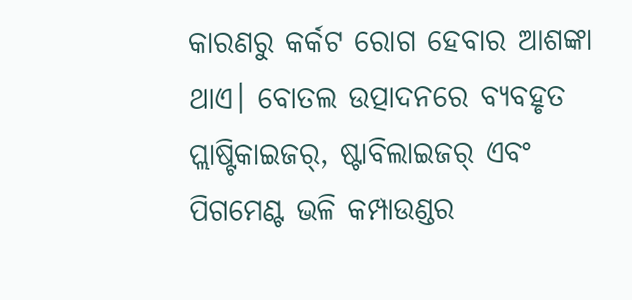କାରଣରୁ କର୍କଟ ରୋଗ ହେବାର ଆଶଙ୍କା ଥାଏ। ବୋତଲ ଉତ୍ପାଦନରେ ବ୍ୟବହୃତ ପ୍ଲାଷ୍ଟିକାଇଜର୍, ଷ୍ଟାବିଲାଇଜର୍ ଏବଂ ପିଗମେଣ୍ଟ ଭଳି କମ୍ପାଉଣ୍ଡର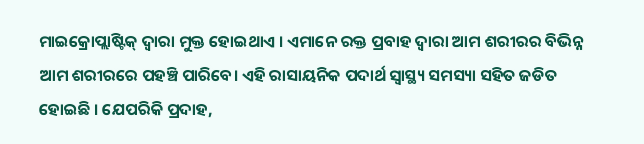ମାଇକ୍ରୋପ୍ଲାଷ୍ଟିକ୍ ଦ୍ୱାରା ମୁକ୍ତ ହୋଇଥାଏ । ଏମାନେ ରକ୍ତ ପ୍ରବାହ ଦ୍ୱାରା ଆମ ଶରୀରର ବିଭିନ୍ନ ଆମ ଶରୀରରେ ପହଞ୍ଚି ପାରିବେ। ଏହି ରାସାୟନିକ ପଦାର୍ଥ ସ୍ଵାସ୍ଥ୍ୟ ସମସ୍ୟା ସହିତ ଜଡିତ ହୋଇଛି । ଯେପରିକି ପ୍ରଦାହ,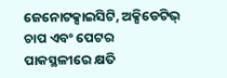ଜେନୋଟକ୍ସାଇସିଟି, ଅକ୍ସିଡେଟିଭ୍ ଚାପ ଏବଂ ପେଟର ପାକସ୍ଥଳୀରେ କ୍ଷତି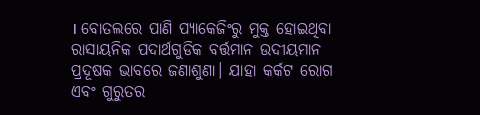। ବୋତଲରେ ପାଣି ପ୍ୟାକେଜିଂରୁ ମୁକ୍ତ ହୋଇଥିବା ରାସାୟନିକ ପଦାର୍ଥଗୁଡିକ ବର୍ତ୍ତମାନ ଉଦୀୟମାନ ପ୍ରଦୂଷକ ଭାବରେ ଜଣାଶୁଣା। ଯାହା କର୍କଟ ରୋଗ ଏବଂ ଗୁରୁତର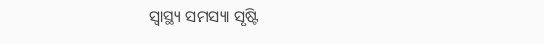ସ୍ୱାସ୍ଥ୍ୟ ସମସ୍ୟା ସୃଷ୍ଟି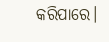କରିପାରେ।